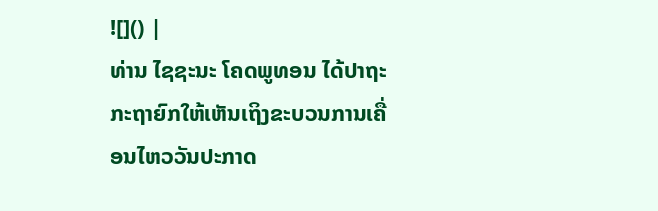![]() |
ທ່ານ ໄຊຊະນະ ໂຄດພູທອນ ໄດ້ປາຖະກະຖາຍົກໃຫ້ເຫັນເຖິງຂະບວນການເຄື່ອນໄຫວວັນປະກາດ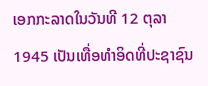ເອກກະລາດໃນວັນທີ 12 ຕຸລາ 1945 ເປັນເທື່ອທຳອິດທີ່ປະຊາຊົນ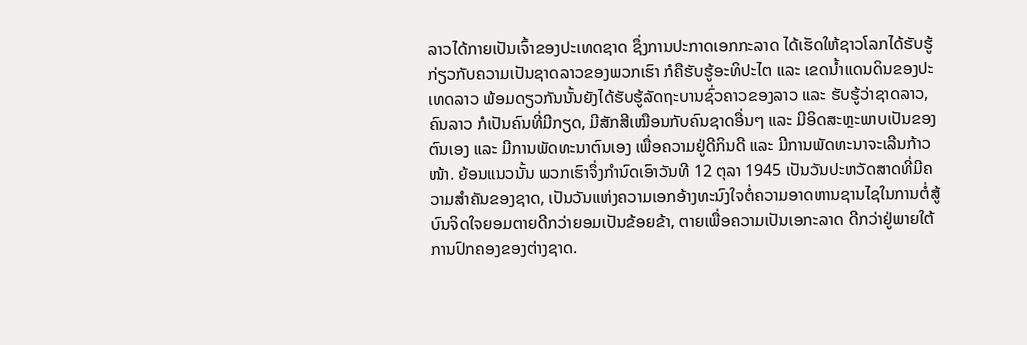ລາວໄດ້ກາຍເປັນເຈົ້າຂອງປະເທດຊາດ ຊຶ່ງການປະກາດເອກກະລາດ ໄດ້ເຮັດໃຫ້ຊາວໂລກໄດ້ຮັບຮູ້ກ່ຽວກັບຄວາມເປັນຊາດລາວຂອງພວກເຮົາ ກໍຄືຮັບຮູ້ອະທິປະໄຕ ແລະ ເຂດນ້ຳແດນດິນຂອງປະເທດລາວ ພ້ອມດຽວກັນນັ້ນຍັງໄດ້ຮັບຮູ້ລັດຖະບານຊົ່ວຄາວຂອງລາວ ແລະ ຮັບຮູ້ວ່າຊາດລາວ, ຄົນລາວ ກໍເປັນຄົນທີ່ມີກຽດ, ມີສັກສີເໝືອນກັບຄົນຊາດອື່ນໆ ແລະ ມີອິດສະຫຼະພາບເປັນຂອງຕົນເອງ ແລະ ມີການພັດທະນາຕົນເອງ ເພື່ອຄວາມຢູ່ດີກິນດີ ແລະ ມີການພັດທະນາຈະເລີນກ້າວໜ້າ. ຍ້ອນແນວນັ້ນ ພວກເຮົາຈຶ່ງກຳນົດເອົາວັນທີ 12 ຕຸລາ 1945 ເປັນວັນປະຫວັດສາດທີ່ມີຄວາມສຳຄັນຂອງຊາດ, ເປັນວັນແຫ່ງຄວາມເອກອ້າງທະນົງໃຈຕໍ່ຄວາມອາດຫານຊານໄຊໃນການຕໍ່ສູ້ບົນຈິດໃຈຍອມຕາຍດີກວ່າຍອມເປັນຂ້ອຍຂ້າ, ຕາຍເພື່ອຄວາມເປັນເອກະລາດ ດີກວ່າຢູ່ພາຍໃຕ້ການປົກຄອງຂອງຕ່າງຊາດ.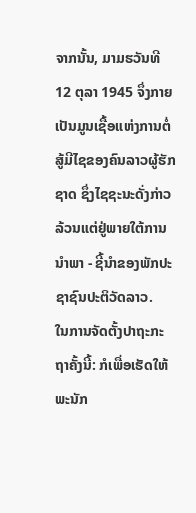ຈາກນັ້ນ, ມາມຮວັນທີ 12 ຕຸລາ 1945 ຈຶ່ງກາຍເປັນມູນເຊື້ອແຫ່ງການຕໍ່ສູ້ມີໄຊຂອງຄົນລາວຜູ້ຮັກຊາດ ຊຶ່ງໄຊຊະນະດັ່ງກ່າວລ້ວນແຕ່ຢູ່ພາຍໃຕ້ການນຳພາ - ຊີ້ນຳຂອງພັກປະຊາຊົນປະຕິວັດລາວ.
ໃນການຈັດຕັ້ງປາຖະກະຖາຄັ້ງນີ້: ກໍເພື່ອເຮັດໃຫ້ພະນັກ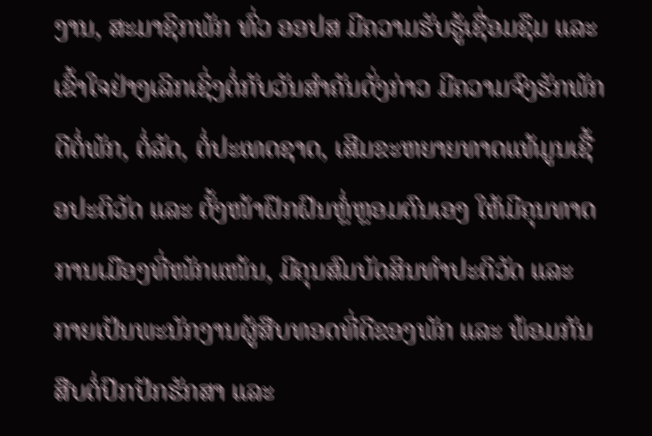ງານ, ສະມາຊິກພັກ ທົ່ວ ອອປສ ມີຄວາມຮັບຮູ້ເຊື່ອມຊຶມ ແລະ ເຂົ້າໃຈຢ່າງເລິກເຊິ່ງຕໍ່ກັບວັນສຳຄັນດັ່ງກ່າວ ມີຄວາມຈົງຮັກພັກດີຕໍ່ພັກ, ຕໍ່ລັດ, ຕໍ່ປະເທດຊາດ, ເສີມຂະຫຍາຍທາດແທ້ມູນເຊື້ອປະຕິວັດ ແລະ ຕັ້ງໜ້າຝຶກຝົນຫຼໍ່ຫຼອມຕົນເອງ ໃຫ້ມີຄຸນທາດການເມືອງທີ່ໜັກແໜ້ນ, ມີຄຸນສົມບັດສິນທຳປະຕິວັດ ແລະ ກາຍເປັນພະນັກງານຜູ້ສືບທອດທີ່ດີຂອງພັກ ແລະ ພ້ອມກັນສືບຕໍ່ປົກປັກຮັກສາ ແລະ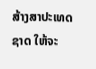ສ້າງສາປະເທດຊາດ ໃຫ້ຈະ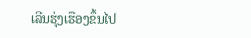ເລີນຮຸ່ງເຮືອງຂຶ້ນໄປ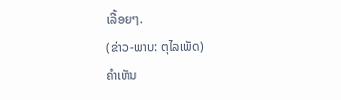ເລື້ອຍໆ.
(ຂ່າວ-ພາບ: ຕຸໄລເພັດ)
ຄໍາເຫັນ